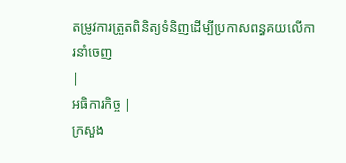តម្រូវការត្រួតពិនិត្យទំនិញដើម្បីប្រកាសពន្ធគយលើការនាំចេញ
|
អធិការកិច្ច |
ក្រសួង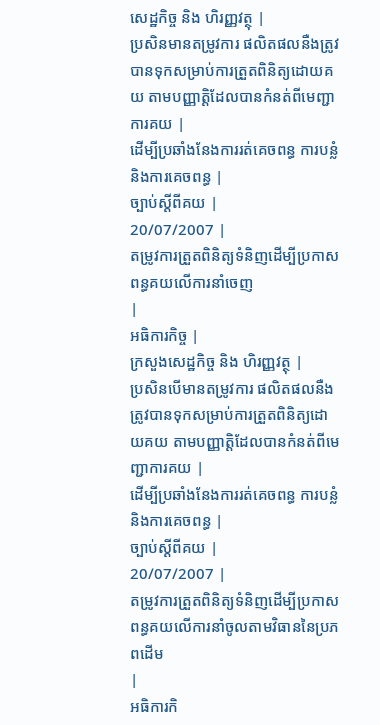សេដ្ឋកិច្ច និង ហិរញ្ញវត្ថុ |
ប្រសិនមានតម្រូវការ ផលិតផលនឺងត្រូវបានទុកសម្រាប់ការត្រួតពិនិត្យដោយគយ តាមបញ្ញាត្តិដែលបានកំនត់ពីមេញ្ជាការគយ |
ដើម្បីប្រឆាំងនែងការរត់គេចពន្ធ ការបន្លំ និងការគេចពន្ធ |
ច្បាប់ស្តីពីគយ |
20/07/2007 |
តម្រូវការត្រួតពិនិត្យទំនិញដើម្បីប្រកាសពន្ធគយលើការនាំចេញ
|
អធិការកិច្ច |
ក្រសួងសេដ្ឋកិច្ច និង ហិរញ្ញវត្ថុ |
ប្រសិនបើមានតម្រូវការ ផលិតផលនឺងត្រូវបានទុកសម្រាប់ការត្រួតពិនិត្យដោយគយ តាមបញ្ញាត្តិដែលបានកំនត់ពីមេញ្ជាការគយ |
ដើម្បីប្រឆាំងនែងការរត់គេចពន្ធ ការបន្លំ និងការគេចពន្ធ |
ច្បាប់ស្តីពីគយ |
20/07/2007 |
តម្រូវការត្រួតពិនិត្យទំនិញដើម្បីប្រកាសពន្ធគយលើការនាំចូលតាមវិធាននៃប្រភពដើម
|
អធិការកិ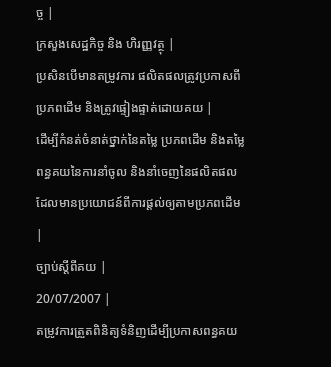ច្ច |
ក្រសួងសេដ្ឋកិច្ច និង ហិរញ្ញវត្ថុ |
ប្រសិនបើមានតម្រូវការ ផលិតផលត្រូវប្រកាសពីប្រភពដើម និងត្រូវផ្ទៀងផ្ទាត់ដោយគយ |
ដើម្បីកំនត់ចំនាត់ថ្នាក់នៃតម្លៃ ប្រភពដើម និងតម្លៃពន្ធគយនៃការនាំចូល និងនាំចេញនៃផលិតផលដែលមានប្រយោជន៍ពីការផ្តល់ឲ្យតាមប្រភពដើម |
ច្បាប់ស្តីពីគយ |
20/07/2007 |
តម្រូវការត្រួតពិនិត្យទំនិញដើម្បីប្រកាសពន្ធគយ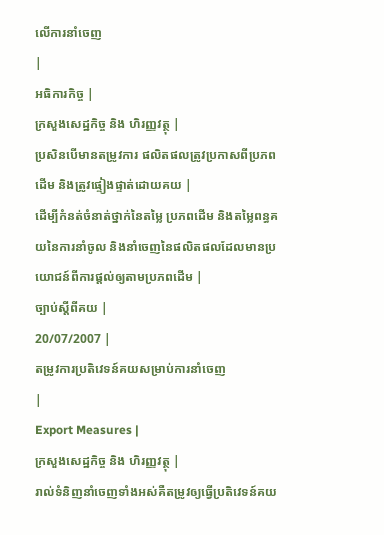លើការនាំចេញ
|
អធិការកិច្ច |
ក្រសួងសេដ្ឋកិច្ច និង ហិរញ្ញវត្ថុ |
ប្រសិនបើមានតម្រូវការ ផលិតផលត្រូវប្រកាសពីប្រភពដើម និងត្រូវផ្ទៀងផ្ទាត់ដោយគយ |
ដើម្បីកំនត់ចំនាត់ថ្នាក់នៃតម្លៃ ប្រភពដើម និងតម្លៃពន្ធគយនៃការនាំចូល និងនាំចេញនៃផលិតផលដែលមានប្រយោជន៍ពីការផ្តល់ឲ្យតាមប្រភពដើម |
ច្បាប់ស្តីពីគយ |
20/07/2007 |
តម្រូវការប្រតិវេទន៍គយសម្រាប់ការនាំចេញ
|
Export Measures |
ក្រសួងសេដ្ឋកិច្ច និង ហិរញ្ញវត្ថុ |
រាល់ទំនិញនាំចេញទាំងអស់គឺតម្រូវឲ្យធ្វើប្រតិវេទន៍គយ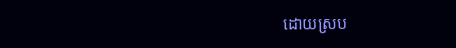ដោយស្រប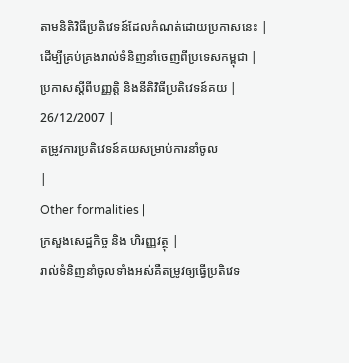តាមនិតិវិធីប្រតិវេទន៍ដែលកំណត់ដោយប្រកាសនេះ |
ដើម្បីគ្រប់គ្រងរាល់ទំនិញនាំចេញពីប្រទេសកម្ពុជា |
ប្រកាសស្តីពីបញ្ញត្តិ និងនីតិវិធីប្រតិវេទន៍គយ |
26/12/2007 |
តម្រូវការប្រតិវេទន៍គយសម្រាប់ការនាំចូល
|
Other formalities |
ក្រសួងសេដ្ឋកិច្ច និង ហិរញ្ញវត្ថុ |
រាល់ទំនិញនាំចូលទាំងអស់គឺតម្រូវឲ្យធ្វើប្រតិវេទ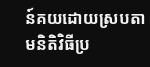ន៍គយដោយស្របតាមនិតិវិធីប្រ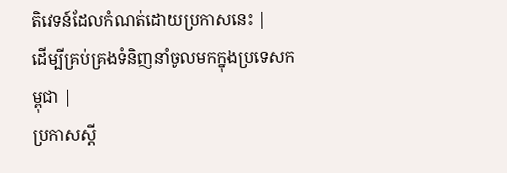តិវេទន៍ដែលកំណត់ដោយប្រកាសនេះ |
ដើម្បីគ្រប់គ្រងទំនិញនាំចូលមកក្នុងប្រទេសកម្ពុជា |
ប្រកាសស្តី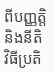ពីបញ្ញត្តិ និងនីតិវិធីប្រតិ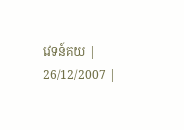វេទន៍គយ |
26/12/2007 |